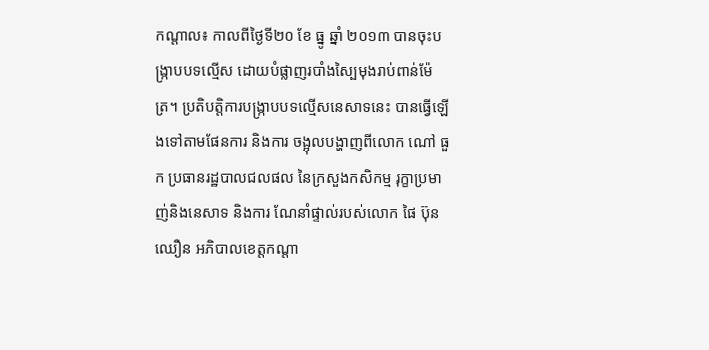កណ្តាល៖ កាលពីថ្ងៃទី២០ ខែ ធ្នូ ឆ្នាំ ២០១៣ បានចុះបង្ក្រាបបទល្មើស ដោយបំផ្លាញរបាំងស្បៃមុងរាប់ពាន់ម៉ែត្រ។ ប្រតិបត្តិការបង្ក្រាបបទល្មើសនេសាទនេះ បានធ្វើឡើងទៅតាមផែនការ និងការ ចង្អុលបង្ហាញពីលោក ណៅ ធួក ប្រធានរដ្ឋបាលជលផល នៃក្រសួងកសិកម្ម រុក្ខាប្រមាញ់និងនេសាទ និងការ ណែនាំផ្ទាល់របស់លោក ផៃ ប៊ុន
ឈឿន អភិបាលខេត្តកណ្តា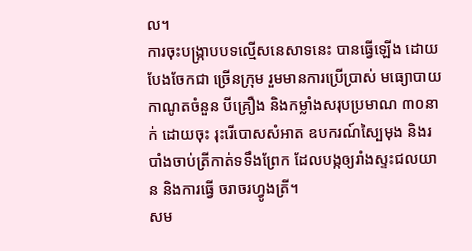ល។
ការចុះបង្ក្រាបបទល្មើសនេសាទនេះ បានធ្វើឡើង ដោយបែងចែកជា ច្រើនក្រុម រួមមានការប្រើប្រាស់ មធ្យោបាយកាណូតចំនួន បីគ្រឿង និងកម្លាំងសរុបប្រមាណ ៣០នាក់ ដោយចុះ រុះរើបោសសំអាត ឧបករណ៍ស្បៃមុង និងរបាំងចាប់ត្រីកាត់ទទឹងព្រែក ដែលបង្កឲ្យរាំងស្ទះជលយាន និងការធ្វើ ចរាចរហ្វូងត្រី។
សម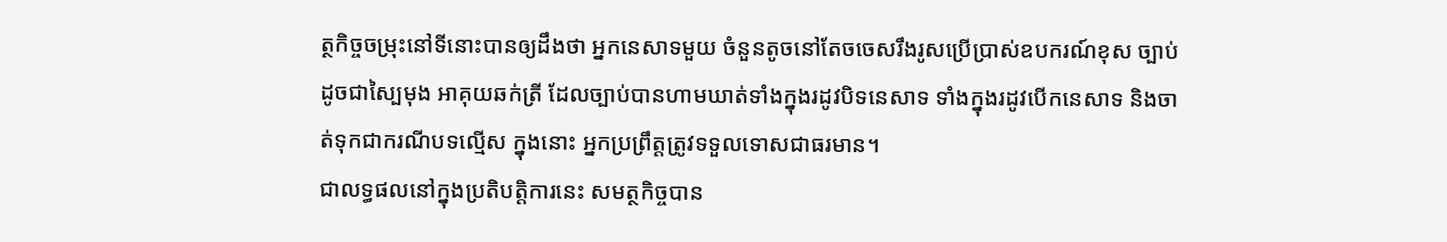ត្ថកិច្ចចម្រុះនៅទីនោះបានឲ្យដឹងថា អ្នកនេសាទមួយ ចំនួនតូចនៅតែចចេសរឹងរូសប្រើប្រាស់ឧបករណ៍ខុស ច្បាប់ដូចជាស្បៃមុង អាគុយឆក់ត្រី ដែលច្បាប់បានហាមឃាត់ទាំងក្នុងរដូវបិទនេសាទ ទាំងក្នុងរដូវបើកនេសាទ និងចាត់ទុកជាករណីបទល្មើស ក្នុងនោះ អ្នកប្រព្រឹត្តត្រូវទទួលទោសជាធរមាន។
ជាលទ្ធផលនៅក្នុងប្រតិបត្តិការនេះ សមត្ថកិច្ចបាន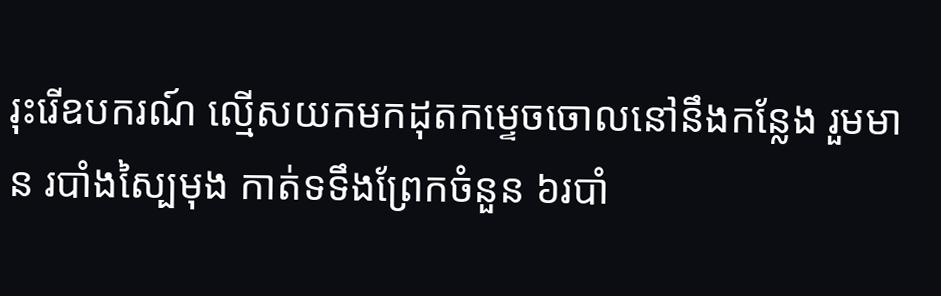រុះរើឧបករណ៍ ល្មើសយកមកដុតកម្ទេចចោលនៅនឹងកន្លែង រួមមាន របាំងស្បៃមុង កាត់ទទឹងព្រែកចំនួន ៦របាំ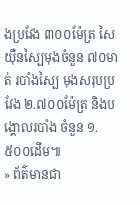ងប្រវែង ៣០០ម៉ែត្រ សៃយ៉ឺនស្បៃមុងចំនួន ៧០មាត់ របាំងស្បៃ មុងសរុបប្រវែង ២.៧០០ម៉ែត្រ និងបង្គោលរបាំង ចំនួន ១.៥០០ដើម៕
» ព័ត៌មានជា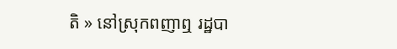តិ » នៅស្រុកពញាឮ រដ្ឋបា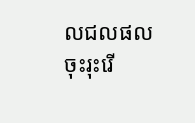លជលផល ចុះរុះរើ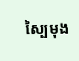ស្បៃមុង